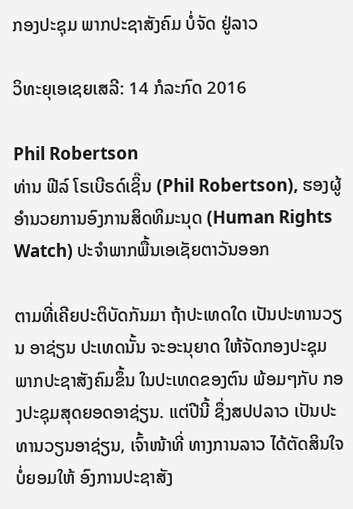ກອງປະຊຸມ ພາກປະຊາສັງຄົມ ບໍ່ຈັດ ຢູ່ລາວ

ວິທະຍຸເອເຊຍເສລີ: 14 ກໍລະກົດ 2016

Phil Robertson
ທ່ານ ຟີລ໌ ໂຣເບີຣດ໌ເຊິ໊ນ (Phil Robertson), ຮອງຜູ້ອຳນວຍການອົງການສິດທິມະນຸດ (Human Rights Watch) ປະຈຳພາກພື້ນເອເຊັຍຕາວັນອອກ

ຕາມທີ່ເຄີຍປະຕິບັດກັນມາ ຖ້າປະເທດໃດ ເປັນປະທານວຽນ ອາຊ່ຽນ ປະເທດນັ້ນ ຈະອະນຸຍາດ ໃຫ້ຈັດກອງປະຊຸມ ພາກປະຊາສັງຄົມຂຶ້ນ ໃນປະເທດຂອງຕົນ ພ້ອມໆກັບ ກອງປະຊຸມສຸດຍອດອາຊ່ຽນ. ແຕ່ປີນີ້ ຊຶ່ງສປປລາວ ເປັນປະທານວຽນອາຊ່ຽນ, ເຈົ້າໜ້າທີ່ ທາງການລາວ ໄດ້ຕັດສິນໃຈ ບໍ່ຍອມໃຫ້ ອົງການປະຊາສັງ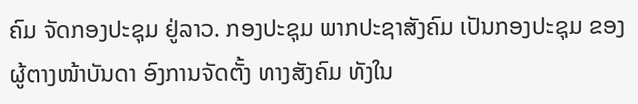ຄົມ ຈັດກອງປະຊຸມ ຢູ່ລາວ. ກອງປະຊຸມ ພາກປະຊາສັງຄົມ ເປັນກອງປະຊຸມ ຂອງຜູ້ຕາງໜ້າບັນດາ ອົງການຈັດຕັ້ງ ທາງສັງຄົມ ທັງໃນ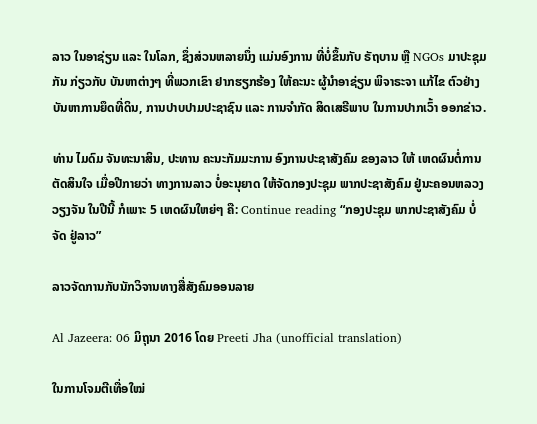ລາວ ໃນອາຊ່ຽນ ແລະ ໃນໂລກ, ຊຶ່ງສ່ວນຫລາຍນຶ່ງ ແມ່ນອົງການ ທີ່ບໍ່ຂຶ້ນກັບ ຣັຖບານ ຫຼື NGOs ມາປະຊຸມກັນ ກ່ຽວກັບ ບັນຫາຕ່າງໆ ທີ່ພວກເຂົາ ຢາກຮຽກຮ້ອງ ໃຫ້ຄະນະ ຜູ້ນຳອາຊ່ຽນ ພິຈາຣະຈາ ແກ້ໄຂ ຕົວຢ່າງ ບັນຫາການຍຶດທີ່ດິນ, ການປາບປາມປະຊາຊົນ ແລະ ການຈຳກັດ ສິດເສຣີພາບ ໃນການປາກເວົ້າ ອອກຂ່າວ.

ທ່ານ ໄມດົມ ຈັນທະນາສິນ, ປະທານ ຄະນະກັມມະການ ອົງການປະຊາສັງຄົມ ຂອງລາວ ໃຫ້ ເຫດຜົນຕໍ່ການຕັດສິນໃຈ ເມື່ອປີກາຍວ່າ ທາງການລາວ ບໍ່ອະນຸຍາດ ໃຫ້ຈັດກອງປະຊຸມ ພາກປະຊາສັງຄົມ ຢູ່ນະຄອນຫລວງວຽງຈັນ ໃນປີນີ້ ກໍເພາະ 5 ເຫດຜົນໃຫຍ່ໆ ຄື: Continue reading “ກອງປະຊຸມ ພາກປະຊາສັງຄົມ ບໍ່ຈັດ ຢູ່ລາວ”

ລາວຈັດການກັບນັກວິຈານທາງສື່ສັງຄົມອອນລາຍ

Al Jazeera: 06 ມິຖຸນາ 2016 ໂດຍ Preeti Jha (unofficial translation)

ໃນການໂຈມຕີເທື່ອໃໝ່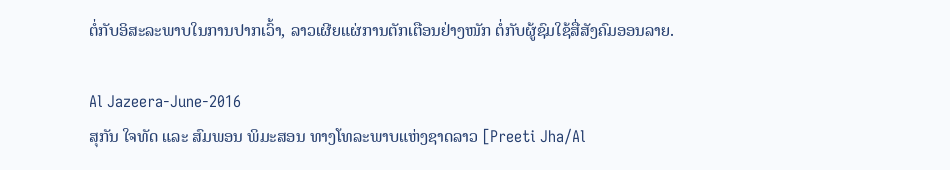ຕໍ່ກັບອິສະລະພາບໃນການປາກເວົ້າ, ລາວເຜີຍແຜ່ການຕັກເຕືອນຢ່າງໜັກ ຕໍ່ກັບຜູ້ຊົມໃຊ້ສື່ສັງຄົມອອນລາຍ.

Al Jazeera-June-2016
ສຸກັນ ໃຈທັດ ແລະ ສົມພອນ ພິມະສອນ ທາງໂທລະພາບແຫ່ງຊາດລາວ [Preeti Jha/Al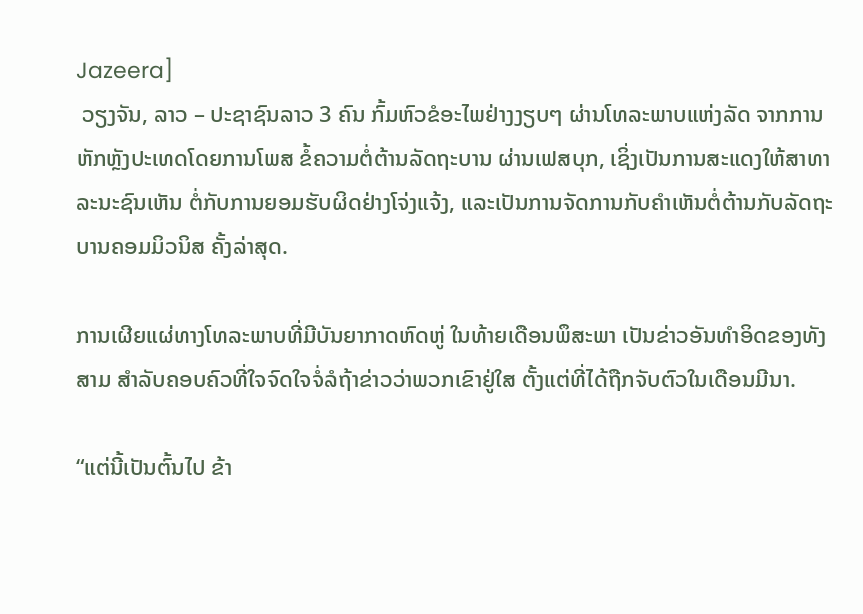Jazeera]
 ວຽງຈັນ, ລາວ – ປະຊາຊົນລາວ 3 ຄົນ ກົ້ມຫົວຂໍອະໄພຢ່າງງຽບໆ ຜ່ານໂທລະພາບແຫ່ງລັດ ຈາກການຫັກຫຼັງປະເທດໂດຍການໂພສ ຂໍ້ຄວາມຕໍ່ຕ້ານລັດຖະບານ ຜ່ານເຟສບຸກ, ເຊິ່ງເປັນການສະແດງໃຫ້ສາທາລະນະຊົນເຫັນ ຕໍ່ກັບການຍອມຮັບຜິດຢ່າງໂຈ່ງແຈ້ງ, ແລະເປັນການຈັດການກັບຄຳເຫັນຕໍ່ຕ້ານກັບລັດຖະບານຄອມມິວນິສ ຄັ້ງລ່າສຸດ.

ການເຜີຍແຜ່ທາງໂທລະພາບທີ່ມີບັນຍາກາດຫົດຫູ່ ໃນທ້າຍເດືອນພຶສະພາ ເປັນຂ່າວອັນທຳອິດຂອງທັງສາມ ສຳລັບຄອບຄົວທີ່ໃຈຈົດໃຈຈໍ່ລໍຖ້າຂ່າວວ່າພວກເຂົາຢູ່ໃສ ຕັ້ງແຕ່ທີ່ໄດ້ຖືກຈັບຕົວໃນເດືອນມີນາ.

“ແຕ່ນີ້ເປັນຕົ້ນໄປ ຂ້າ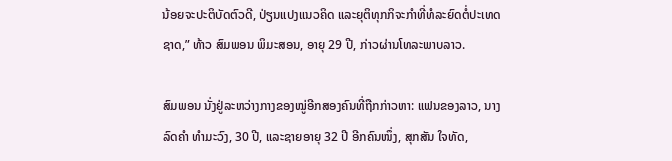ນ້ອຍຈະປະຕິບັດຕົວດີ, ປ່ຽນແປງແນວຄິດ ແລະຍຸຕິທຸກກິຈະກຳທີ່ທໍລະຍົດຕໍ່ປະເທດຊາດ,” ທ້າວ ສົມພອນ ພິມະສອນ, ອາຍຸ 29 ປີ, ກ່າວຜ່ານໂທລະພາບລາວ.

ສົມພອນ ນັ່ງຢູ່ລະຫວ່າງກາງຂອງໝູ່ອີກສອງຄົນທີ່ຖືກກ່າວຫາ: ແຟນຂອງລາວ, ນາງ ລົດຄຳ ທຳມະວົງ, 30 ປີ, ແລະຊາຍອາຍຸ 32 ປີ ອີກຄົນໜຶ່ງ, ສຸກສັນ ໃຈທັດ,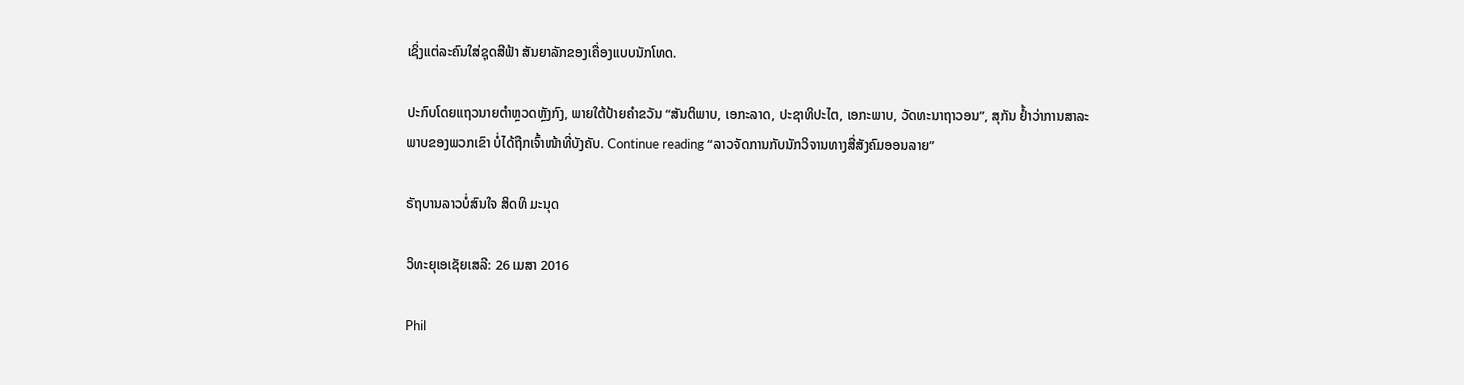ເຊິ່ງແຕ່ລະຄົນໃສ່ຊຸດສີຟ້າ ສັນຍາລັກຂອງເຄື່ອງແບບນັກໂທດ.

ປະກົບໂດຍແຖວນາຍຕຳຫຼວດຫຼັງກົງ, ພາຍໃຕ້ປ້າຍຄຳຂວັນ “ສັນຕິພາບ, ເອກະລາດ, ປະຊາທິປະໄຕ, ເອກະພາບ, ວັດທະນາຖາວອນ”, ສຸກັນ ຢ້ຳວ່າການສາລະພາບຂອງພວກເຂົາ ບໍ່ໄດ້ຖືກເຈົ້າໜ້າທີ່ບັງຄັບ. Continue reading “ລາວຈັດການກັບນັກວິຈານທາງສື່ສັງຄົມອອນລາຍ”

ຣັຖບານລາວບໍ່ສົນໃຈ ສິດທິ ມະນຸດ

ວິທະຍຸເອເຊັຍເສລີ: 26 ເມສາ 2016

Phil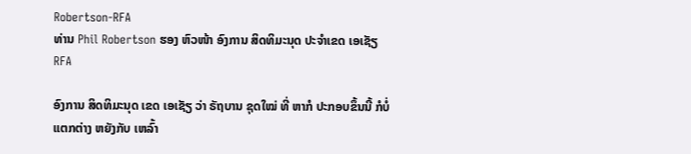Robertson-RFA
ທ່ານ Phil Robertson ຮອງ ຫົວໜ້າ ອົງການ ສິດທິມະນຸດ ປະຈຳເຂດ ເອເຊັຽ RFA

ອົງການ ສິດທິມະນຸດ ເຂດ ເອເຊັຽ ວ່າ ຣັຖບານ ຊຸດໃໝ່ ທີ່ ຫາກໍ ປະກອບຂຶ້ນນີ້ ກໍບໍ່ແຕກຕ່າງ ຫຍັງກັບ ເຫລົ້າ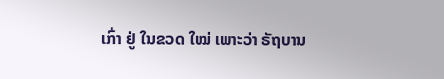ເກົ່າ ຢູ່ ໃນຂວດ ໃໝ່ ເພາະວ່າ ຣັຖບານ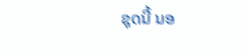ຊຸດນີ້ ນອ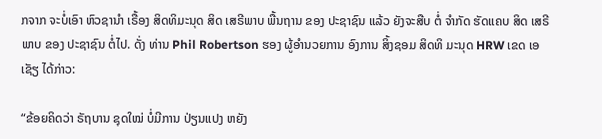ກຈາກ ຈະບໍ່ເອົາ ຫົວຊານໍາ ເຣື້ອງ ສິດທິມະນຸດ ສິດ ເສຣີພາບ ພື້ນຖານ ຂອງ ປະຊາຊົນ ແລ້ວ ຍັງຈະສືບ ຕໍ່ ຈໍາກັດ ຮັດແຄບ ສິດ ເສຣີພາບ ຂອງ ປະຊາຊົນ ຕໍ່ໄປ. ດັ່ງ ທ່ານ Phil Robertson ຮອງ ຜູ້ອໍານວຍການ ອົງການ ສິ້ງຊອມ ສິດທິ ມະນຸດ HRW ເຂດ ເອເຊັຽ ໄດ້ກ່າວ:

“ຂ້ອຍຄິດວ່າ ຣັຖບານ ຊຸດໃໝ່ ບໍ່ມີການ ປ່ຽນແປງ ຫຍັງ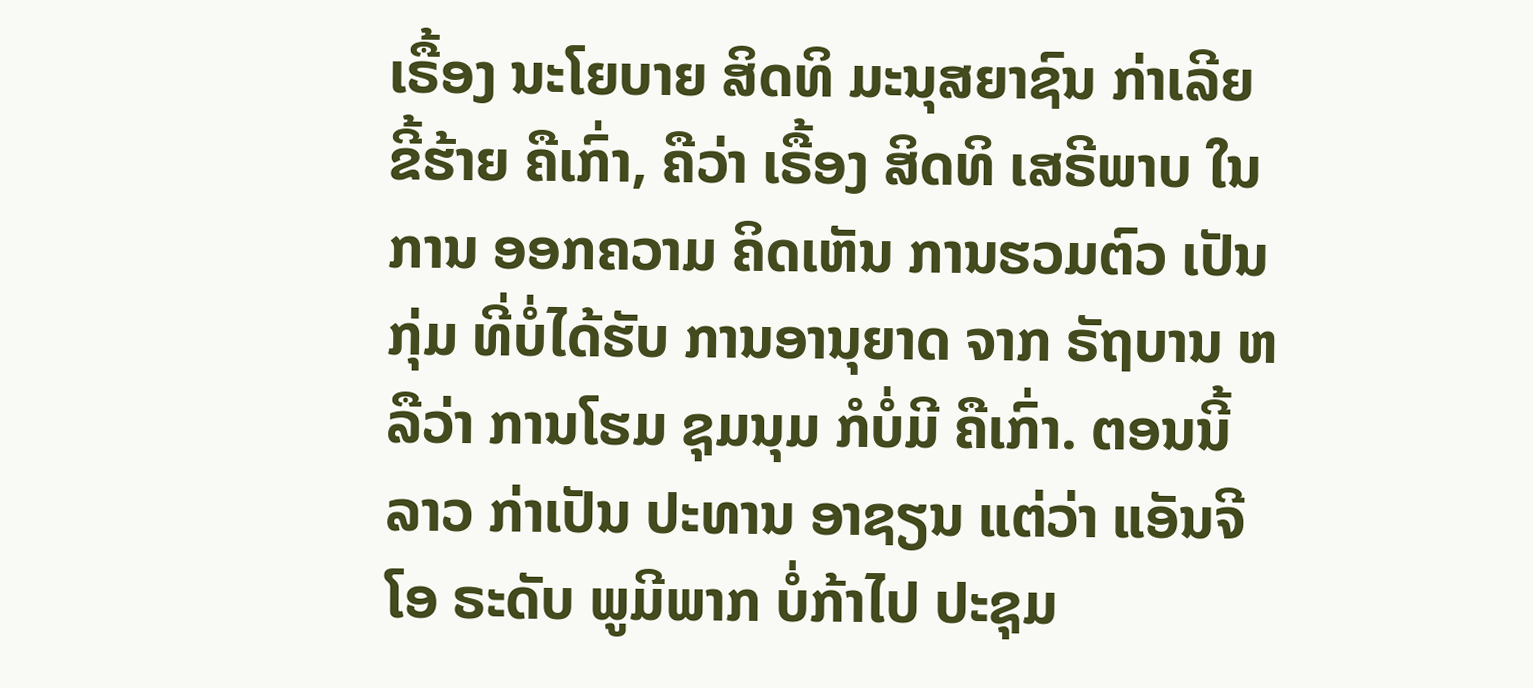ເຣື້ອງ ນະໂຍບາຍ ສິດທິ ມະນຸສຍາຊົນ ກ່າເລີຍ ຂີ້ຮ້າຍ ຄືເກົ່າ, ຄືວ່າ ເຣື້ອງ ສິດທິ ເສຣີພາບ ໃນການ ອອກຄວາມ ຄິດເຫັນ ການຮວມຕົວ ເປັນກຸ່ມ ທີ່ບໍ່ໄດ້ຮັບ ການອານຸຍາດ ຈາກ ຣັຖບານ ຫລືວ່າ ການໂຮມ ຊຸມນຸມ ກໍບໍ່ມີ ຄືເກົ່າ. ຕອນນີ້ ລາວ ກ່າເປັນ ປະທານ ອາຊຽນ ແຕ່ວ່າ ແອັນຈີໂອ ຣະດັບ ພູມີພາກ ບໍ່ກ້າໄປ ປະຊຸມ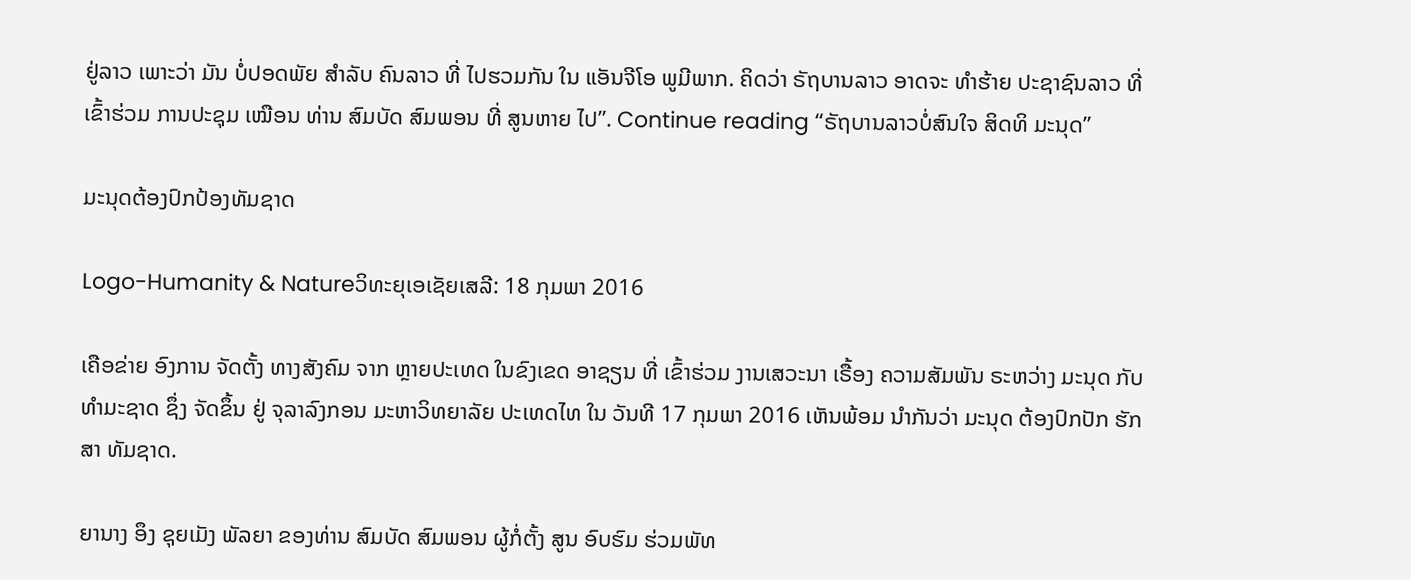ຢູ່ລາວ ເພາະວ່າ ມັນ ບໍ່ປອດພັຍ ສໍາລັບ ຄົນລາວ ທີ່ ໄປຮວມກັນ ໃນ ແອັນຈີໂອ ພູມີພາກ. ຄິດວ່າ ຣັຖບານລາວ ອາດຈະ ທໍາຮ້າຍ ປະຊາຊົນລາວ ທີ່ເຂົ້າຮ່ວມ ການປະຊຸມ ເໝືອນ ທ່ານ ສົມບັດ ສົມພອນ ທີ່ ສູນຫາຍ ໄປ”. Continue reading “ຣັຖບານລາວບໍ່ສົນໃຈ ສິດທິ ມະນຸດ”

ມະນຸດຕ້ອງປົກປ້ອງທັມຊາດ

Logo-Humanity & Natureວິທະຍຸເອເຊັຍເສລີ: 18 ກຸມພາ 2016

ເຄືອຂ່າຍ ອົງການ ຈັດຕັ້ງ ທາງສັງຄົມ ຈາກ ຫຼາຍປະເທດ ໃນຂົງເຂດ ອາຊຽນ ທີ່ ເຂົ້າຮ່ວມ ງານເສວະນາ ເຣື້ອງ ຄວາມສັມພັນ ຣະຫວ່າງ ມະນຸດ ກັບ ທຳມະຊາດ ຊຶ່ງ ຈັດຂຶ້ນ ຢູ່ ຈຸລາລົງກອນ ມະຫາວິທຍາລັຍ ປະເທດໄທ ໃນ ວັນທີ 17 ກຸມພາ 2016 ເຫັນພ້ອມ ນໍາກັນວ່າ ມະນຸດ ຕ້ອງປົກປັກ ຮັກສາ ທັມຊາດ.

ຍານາງ ອຶງ ຊຸຍເມັງ ພັລຍາ ຂອງທ່ານ ສົມບັດ ສົມພອນ ຜູ້ກໍ່ຕັ້ງ ສູນ ອົບຮົມ ຮ່ວມພັທ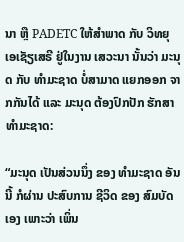ນາ ຫຼື PADETC ໃຫ້ສຳພາດ ກັບ ວິທຍຸ ເອເຊັຽເສຣີ ຢູ່ໃນງານ ເສວະນາ ນັ້ນວ່າ ມະນຸດ ກັບ ທຳມະຊາດ ບໍ່ສາມາດ ແຍກອອກ ຈາກກັນໄດ້ ແລະ ມະນຸດ ຕ້ອງປົກປັກ ຮັກສາ ທຳມະຊາດ:

“ມະນຸດ ເປັນສ່ວນນຶ່ງ ຂອງ ທຳມະຊາດ ອັນນີ້ ກໍຜ່ານ ປະສົບການ ຊີວິດ ຂອງ ສົມບັດ ເອງ ເພາະວ່າ ເພິ່ນ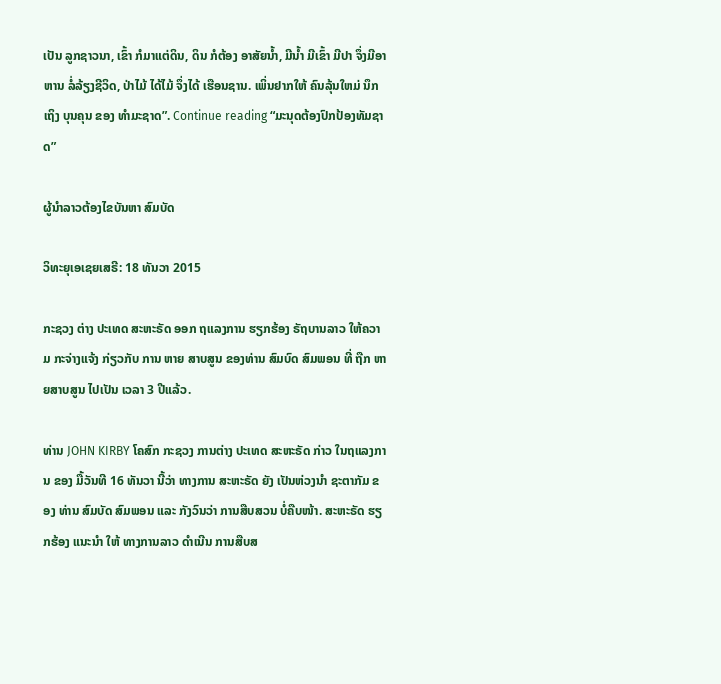ເປັນ ລູກຊາວນາ, ເຂົ້າ ກໍມາແຕ່ດິນ, ດິນ ກໍຕ້ອງ ອາສັຍນ້ຳ, ມີນ້ຳ ມີເຂົ້າ ມີປາ ຈຶ່ງມີອາຫານ ລໍ່ລ້ຽງຊີວິດ, ປ່າໄມ້ ໄດ້ໄມ້ ຈຶ່ງໄດ້ ເຮືອນຊານ. ເພິ່ນຢາກໃຫ້ ຄົນລຸ້ນໃຫມ່ ນຶກເຖິງ ບຸນຄຸນ ຂອງ ທຳມະຊາດ”. Continue reading “ມະນຸດຕ້ອງປົກປ້ອງທັມຊາດ”

ຜູ້ນຳລາວຕ້ອງໄຂບັນຫາ ສົມບັດ

ວິທະຍຸເອເຊຍເສຣີ: 18 ທັນວາ 2015

ກະຊວງ ຕ່າງ ປະເທດ ສະຫະຣັດ ອອກ ຖແລງການ ຮຽກຮ້ອງ ຣັຖບານລາວ ໃຫ້ຄວາມ ກະຈ່າງແຈ້ງ ກ່ຽວກັບ ການ ຫາຍ ສາບສູນ ຂອງທ່ານ ສົມບົດ ສົມພອນ ທີ່ ຖືກ ຫາຍສາບສູນ ໄປເປັນ ເວລາ 3 ປີແລ້ວ.

ທ່ານ JOHN KIRBY ໂຄສົກ ກະຊວງ ການຕ່າງ ປະເທດ ສະຫະຣັດ ກ່າວ ໃນຖແລງການ ຂອງ ມື້ວັນທີ 16 ທັນວາ ນີ້ວ່າ ທາງການ ສະຫະຣັດ ຍັງ ເປັນຫ່ວງນຳ ຊະຕາກັມ ຂອງ ທ່ານ ສົມບັດ ສົມພອນ ແລະ ກັງວົນວ່າ ການສືບສວນ ບໍ່ຄືບໜ້າ. ສະຫະຣັດ ຮຽກຮ້ອງ ແນະນໍາ ໃຫ້ ທາງການລາວ ດຳເນີນ ການສືບສ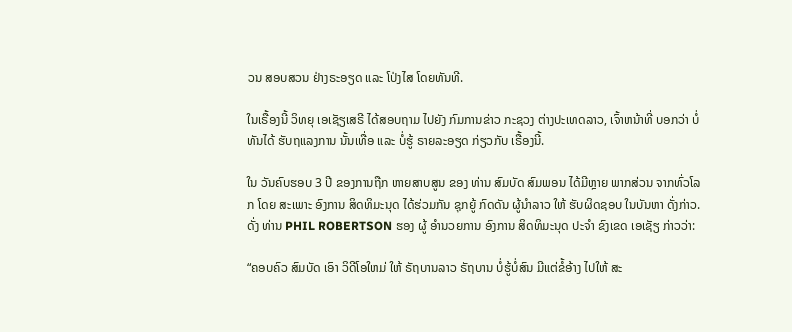ວນ ສອບສວນ ຢ່າງຣະອຽດ ແລະ ໂປ່ງໄສ ໂດຍທັນທີ.

ໃນເຣື້ອງນີ້ ວິທຍຸ ເອເຊັຽເສຣີ ໄດ້ສອບຖາມ ໄປຍັງ ກົມການຂ່າວ ກະຊວງ ຕ່າງປະເທດລາວ, ເຈົ້າຫນ້າທີ່ ບອກວ່າ ບໍ່ທັນໄດ້ ຮັບຖແລງການ ນັ້ນເທື່ອ ແລະ ບໍ່ຮູ້ ຣາຍລະອຽດ ກ່ຽວກັບ ເຣື້ອງນີ້.

ໃນ ວັນຄົບຮອບ 3 ປີ ຂອງການຖືກ ຫາຍສາບສູນ ຂອງ ທ່ານ ສົມບັດ ສົມພອນ ໄດ້ມີຫຼາຍ ພາກສ່ວນ ຈາກທົ່ວໂລກ ໂດຍ ສະເພາະ ອົງການ ສິດທິມະນຸດ ໄດ້ຮ່ວມກັນ ຊຸກຍູ້ ກົດດັນ ຜູ້ນຳລາວ ໃຫ້ ຮັບຜິດຊອບ ໃນບັນຫາ ດັ່ງກ່າວ. ດັ່ງ ທ່ານ PHIL ROBERTSON ຮອງ ຜູ້ ອຳນວຍການ ອົງການ ສິດທິມະນຸດ ປະຈຳ ຂົງເຂດ ເອເຊັຽ ກ່າວວ່າ:

“ຄອບຄົວ ສົມບັດ ເອົາ ວິດີໂອໃຫມ່ ໃຫ້ ຣັຖບານລາວ ຣັຖບານ ບໍ່ຮູ້ບໍ່ສົນ ມີແຕ່ຂໍ້ອ້າງ ໄປໃຫ້ ສະ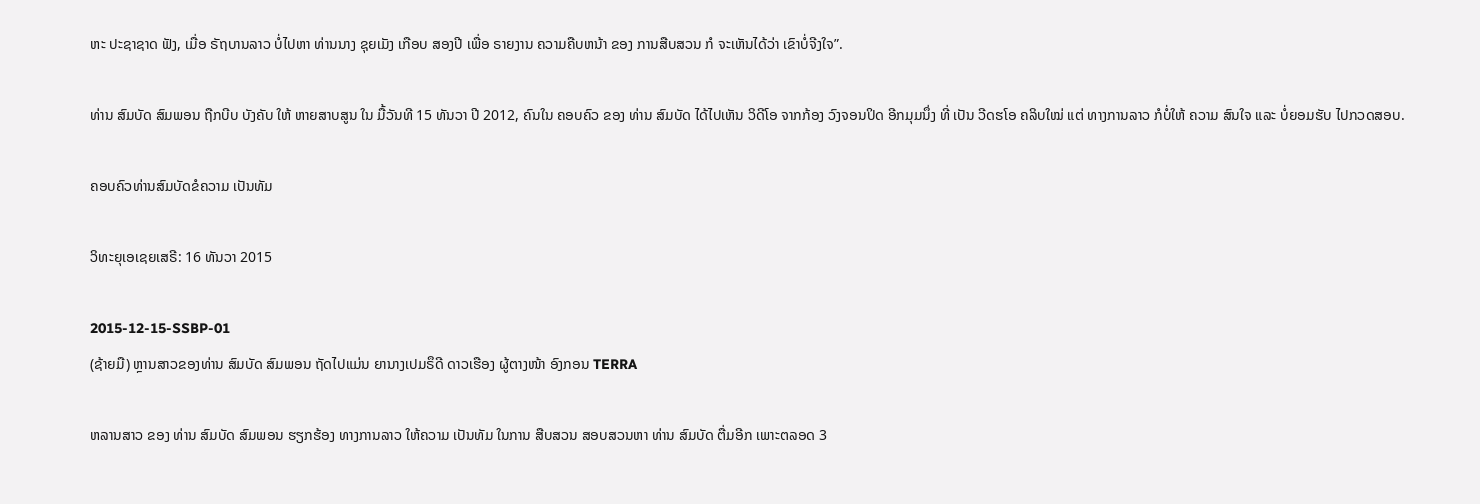ຫະ ປະຊາຊາດ ຟັງ, ເມື່ອ ຣັຖບານລາວ ບໍ່ໄປຫາ ທ່ານນາງ ຊຸຍເມັງ ເກືອບ ສອງປີ ເພື່ອ ຣາຍງານ ຄວາມຄືບຫນ້າ ຂອງ ການສືບສວນ ກໍ ຈະເຫັນໄດ້ວ່າ ເຂົາບໍ່ຈີງໃຈ”.

ທ່ານ ສົມບັດ ສົມພອນ ຖືກບີບ ບັງຄັບ ໃຫ້ ຫາຍສາບສູນ ໃນ ມື້ວັນທີ 15 ທັນວາ ປີ 2012, ຄົນໃນ ຄອບຄົວ ຂອງ ທ່ານ ສົມບັດ ໄດ້ໄປເຫັນ ວິດີໂອ ຈາກກ້ອງ ວົງຈອນປິດ ອີກມຸມນຶ່ງ ທີ່ ເປັນ ວີດຮໂອ ຄລິບໃໝ່ ແຕ່ ທາງການລາວ ກໍບໍ່ໃຫ້ ຄວາມ ສົນໃຈ ແລະ ບໍ່ຍອມຮັບ ໄປກວດສອບ.

ຄອບຄົວທ່ານສົມບັດຂໍຄວາມ ເປັນທັມ

ວິທະຍຸເອເຊຍເສຣີ: 16 ທັນວາ 2015

2015-12-15-SSBP-01
(ຊ້າຍມື) ຫຼານສາວຂອງທ່ານ ສົມບັດ ສົມພອນ ຖັດໄປແມ່ນ ຍານາງເປມຣຶດີ ດາວເຮືອງ ຜູ້ຕາງໜ້າ ອົງກອນ TERRA

ຫລານສາວ ຂອງ ທ່ານ ສົມບັດ ສົມພອນ ຮຽກຮ້ອງ ທາງການລາວ ໃຫ້ຄວາມ ເປັນທັມ ໃນການ ສືບສວນ ສອບສວນຫາ ທ່ານ ສົມບັດ ຕື່ມອີກ ເພາະຕລອດ 3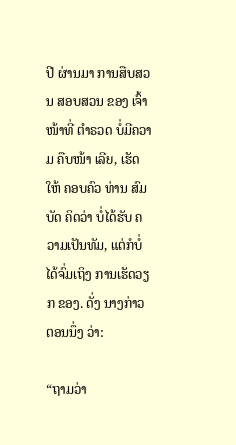ປີ ຜ່ານມາ ການສືບສວນ ສອບສວນ ຂອງ ເຈົ້າໜ້າທີ່ ຕຳຣວດ ບໍ່ມີຄວາມ ຄືບໜ້າ ເລີຍ, ເຮັດໃຫ້ ຄອບຄົວ ທ່ານ ສົມບັດ ຄິດວ່າ ບໍ່ໄດ້ຮັບ ຄວາມເປັນທັມ, ແຕ່ກໍບໍ່ ໄດ້ຈົ່ມເຖິງ ການເຮັດວຽກ ຂອງ. ດັ່ງ ນາງກ່າວ ຕອນນຶ່ງ ວ່າ:

“ຖາມວ່າ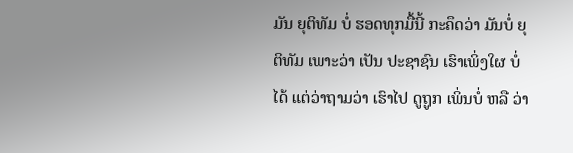ມັນ ຍຸຕິທັມ ບໍ່ ຮອດທຸກມື້ນີ້ ກະຄຶດວ່າ ມັນບໍ່ ຍຸຕິທັມ ເພາະວ່າ ເປັນ ປະຊາຊົນ ເຮົາເພິ່ງໃຜ ບໍ່ໄດ້ ແຕ່ວ່າຖາມວ່າ ເຮົາໄປ ດູຖູກ ເພິ່ນບໍ່ ຫລື ວ່າ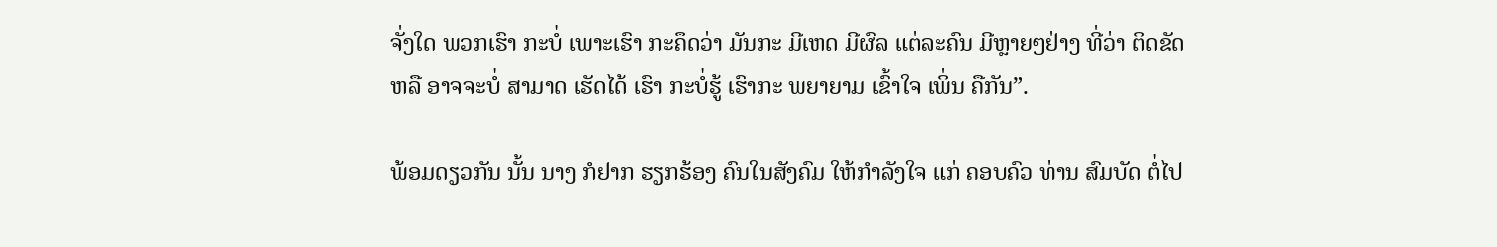ຈັ່ງໃດ ພວກເຮົາ ກະບໍ່ ເພາະເຮົາ ກະຄຶດວ່າ ມັນກະ ມີເຫດ ມີຜົລ ແຕ່ລະຄົນ ມີຫຼາຍໆຢ່າງ ທີ່ວ່າ ຕິດຂັດ ຫລື ອາຈຈະບໍ່ ສາມາດ ເຮັດໄດ້ ເຮົາ ກະບໍ່ຮູ້ ເຮົາກະ ພຍາຍາມ ເຂົ້າໃຈ ເພິ່ນ ຄືກັນ”.

ພ້ອມດຽວກັນ ນັ້ນ ນາງ ກໍຢາກ ຮຽກຮ້ອງ ຄົນໃນສັງຄົມ ໃຫ້ກຳລັງໃຈ ແກ່ ຄອບຄົວ ທ່ານ ສົມບັດ ຕໍ່ໄປ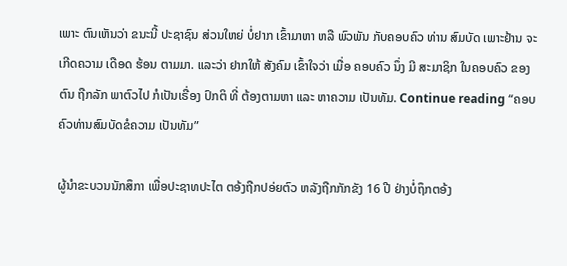ເພາະ ຕົນເຫັນວ່າ ຂນະນີ້ ປະຊາຊົນ ສ່ວນໃຫຍ່ ບໍ່ຢາກ ເຂົ້າມາຫາ ຫລື ພົວພັນ ກັບຄອບຄົວ ທ່ານ ສົມບັດ ເພາະຢ້ານ ຈະເກີດຄວາມ ເດືອດ ຮ້ອນ ຕາມມາ. ແລະວ່າ ຢາກໃຫ້ ສັງຄົມ ເຂົ້າໃຈວ່າ ເມື່ອ ຄອບຄົວ ນຶ່ງ ມີ ສະມາຊິກ ໃນຄອບຄົວ ຂອງຕົນ ຖືກລັກ ພາຕົວໄປ ກໍເປັນເຣື່ອງ ປົກຕິ ທີ່ ຕ້ອງຕາມຫາ ແລະ ຫາຄວາມ ເປັນທັມ. Continue reading “ຄອບຄົວທ່ານສົມບັດຂໍຄວາມ ເປັນທັມ”

ຜູ້ນຳຂະບວນນັກສຶກາ ເພື່ອປະຊາທປະໄຕ ຕອ້ງຖືກປອ່ຍຕົວ ຫລັງຖືກກັກຂັງ 16 ປີ ຢ່າງບໍ່ຖຶກຕອ້ງ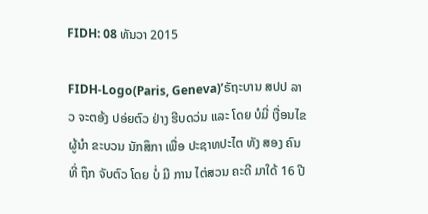FIDH: 08 ທັນວາ 2015

FIDH-Logo(Paris, Geneva)’ຣັຖະບານ ສປປ ລາວ ຈະຕອ້ງ ປອ່ຍຕົວ ຢ່າງ ຮີບດວ່ນ ແລະ ໂດຍ ບໍມີ່ ເງື່ອນໄຂ  ຜູ້ນຳ ຂະບວນ ນັກສຶກາ ເພື່ອ ປະຊາທປະໄຕ ທັງ ສອງ ຄົນ ທີ່ ຖຶກ ຈັບຕົວ ໂດຍ ບໍ່ ມີ ການ ໄຕ່ສວນ ຄະດີ ມາໃດ້ 16 ປີ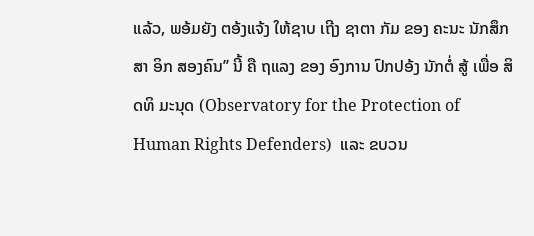ແລ້ວ, ພອ້ມຍັງ ຕອ້ງແຈ້ງ ໃຫ້ຊາບ ເຖີງ ຊາຕາ ກັມ ຂອງ ຄະນະ ນັກສຶກສາ ອິກ ສອງຄົນ’’ ນີ້ ຄື ຖແລງ ຂອງ ອົງການ ປົກປອ້ງ ນັກຕໍ່ ສູ້ ເພື່ອ ສິດທິ ມະນຸດ (Observatory for the Protection of Human Rights Defenders)  ແລະ ຂບວນ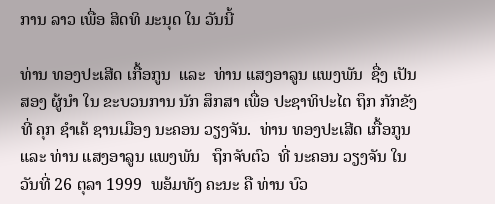ການ ລາວ ເພື່ອ ສິດທິ ມະນຸດ ໃນ ວັນນີ້

ທ່ານ ທອງປະເສີດ ເກື້ອກູນ  ແລະ  ທ່ານ ແສງອາລູນ ແພງພັນ  ຊື່ງ ເປັນ ສອງ ຜູ້ນຳ ໃນ ຂະບວນການ ນັກ ສຶກສາ ເພື່ອ ປະຊາທິປະໄຕ ຖຶກ ກັກຂັງ ທີ່ ຄຸກ ຊຳເຄ້ ຊານເມືອງ ນະຄອນ ວຽງຈັນ.  ທ່ານ ທອງປະເສີດ ເກື້ອກູນ ແລະ ທ່ານ ແສງອາລູນ ແພງພັນ   ຖຶກຈັບຕົວ  ທີ່ ນະຄອນ ວຽງຈັນ ໃນ ວັນທີ່ 26 ຕຸລາ 1999  ພອ້ມທັງ ຄະນະ ຄື ທ່ານ ບົວ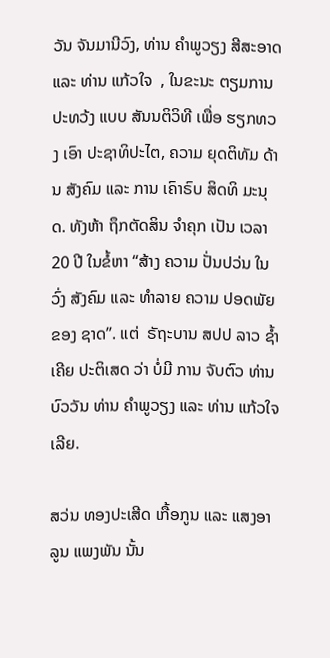ວັນ ຈັນມານີວົງ, ທ່ານ ຄຳພູວຽງ ສີສະອາດ ແລະ ທ່ານ ແກ້ວໃຈ  , ໃນຂະນະ ຕຽມການ ປະທວ້ງ ແບບ ສັນນຕິວິທີ ເພື່ອ ຮຽກທວງ ເອົາ ປະຊາທິປະໄຕ, ຄວາມ ຍຸດຕິທັມ ດ້ານ ສັງຄົມ ແລະ ການ ເຄົາຣົບ ສິດທິ ມະນຸດ. ທັງຫ້າ ຖຶກຕັດສິນ ຈຳຄຸກ ເປັນ ເວລາ 20 ປີ ໃນຂໍ້ຫາ “ສ້າງ ຄວາມ ປັ່ນປວ່ນ ໃນ ວົ່ງ ສັງຄົມ ແລະ ທຳລາຍ ຄວາມ ປອດພັຍ ຂອງ ຊາດ’’. ແຕ່  ຣັຖະບານ ສປປ ລາວ ຊໍ້າ ເຄີຍ ປະຕິເສດ ວ່າ ບໍ່ມີ ການ ຈັບຕົວ ທ່ານ ບົວວັນ ທ່ານ ຄໍາພູວຽງ ແລະ ທ່ານ ແກ້ວໃຈ ເລີຍ.

ສວ່ນ ທອງປະເສີດ ເກື້ອກູນ ແລະ ແສງອາລູນ ແພງພັນ ນັ້ນ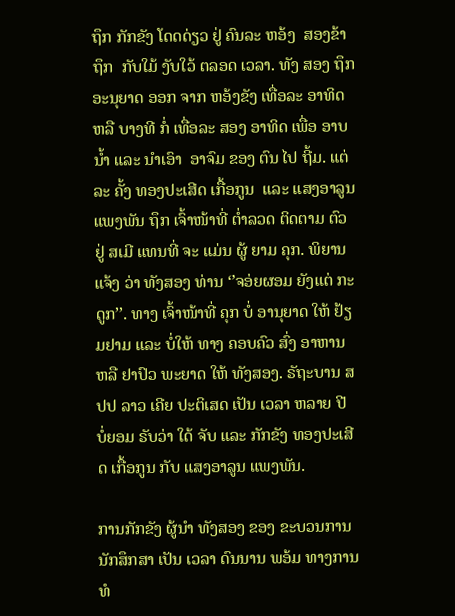ຖຶກ ກັກຂັງ ໂດດດ່ຽວ ຢູ່ ຄົນລະ ຫອ້ງ  ສອງຂ້າ ຖຶກ  ກັບໃມ້ ງັບໃວ້ ຕລອດ ເວລາ. ທັງ ສອງ ຖຶກ ອະນຸຍາດ ອອກ ຈາກ ຫອ້ງຂັງ ເທື່ອລະ ອາທິດ ຫລື ບາງທີ ກໍ່ ເທື່ອລະ ສອງ ອາທິດ ເພື່ອ ອາບນໍ້າ ແລະ ນຳເອົາ  ອາຈົມ ຂອງ ຕົນ ໄປ ຖີ້ມ. ແຕ່ລະ ຄັ້ງ ທອງປະເສີດ ເກື້ອກູນ  ແລະ ແສງອາລູນ ແພງພັນ ຖຶກ ເຈົ້າໜ້າທີ່ ຕໍ່າລວດ ຕິດຕາມ ຕົວ ຢູ່ ສເມີ ແທນທີ່ ຈະ ແມ່ນ ຜູ້ ຍາມ ຄຸກ. ພິຍານ ແຈ້ງ ວ່າ ທັງສອງ ທ່ານ ‘’ຈອ່ຍຜອມ ຍັງແຕ່ ກະດູກ’’. ທາງ ເຈົ້າໜ້າທີ່ ຄຸກ ບໍ່ ອານຸຍາດ ໃຫ້ ຢ້ຽມຢາມ ແລະ ບໍ່ໃຫ້ ທາງ ຄອບຄົວ ສົ່ງ ອາຫານ ຫລື ຢາປົວ ພະຍາດ ໃຫ້ ທັງສອງ. ຣັຖະບານ ສປປ ລາວ ເຄີຍ ປະຕິເສດ ເປັນ ເວລາ ຫລາຍ ປີ  ບໍ່ຍອມ ຣັບວ່າ ໃດ້ ຈັບ ແລະ ກັກຂັງ ທອງປະເສີດ ເກື້ອກູນ ກັບ ແສງອາລູນ ແພງພັນ.

ການກັກຂັງ ຜູ້ນຳ ທັງສອງ ຂອງ ຂະບວນການ ນັກສຶກສາ ເປັນ ເວລາ ດົນນານ ພອ້ມ ທາງການ ທໍ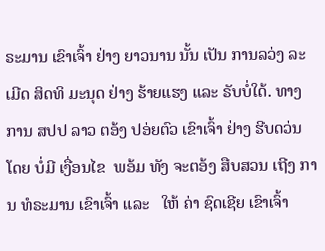ຣະມານ ເຂົາເຈົ້າ ຢ່າງ ຍາວນານ ນັ້ນ ເປັນ ການລວ່ງ ລະເມີດ ສິດທິ ມະນຸດ ຢ່າງ ຮ້າຍແຮງ ແລະ ຣັບບໍ່ໃດ້. ທາງການ ສປປ ລາວ ຕອ້ງ ປອ່ຍຕົວ ເຂົາເຈົ້າ ຢ່າງ ຮີບດວ່ນ ໂດຍ ບໍ່ມີ ເງື່ອນໄຂ  ພອ້ມ ທັງ ຈະຕອ້ງ ສືບສວນ ເຖີງ ການ ທໍຣະມານ ເຂົາເຈົ້າ ແລະ   ໃຫ້ ຄ່າ ຊົດເຊີຍ ເຂົາເຈົ້າ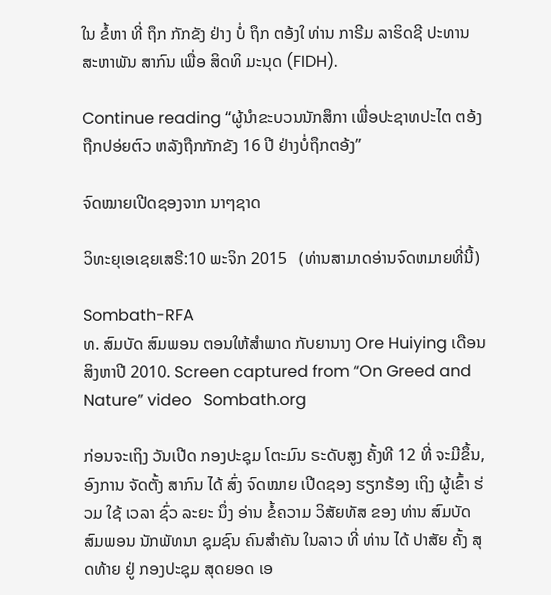ໃນ ຂໍ້ຫາ ທີ່ ຖຶກ ກັກຂັງ ຢ່າງ ບໍ່ ຖຶກ ຕອ້ງໃ ທ່ານ ກາຣີມ ລາຮິດຊີ ປະທານ ສະຫາພັນ ສາກົນ ເພື່ອ ສິດທິ ມະນຸດ (FIDH).

Continue reading “ຜູ້ນຳຂະບວນນັກສຶກາ ເພື່ອປະຊາທປະໄຕ ຕອ້ງຖືກປອ່ຍຕົວ ຫລັງຖືກກັກຂັງ 16 ປີ ຢ່າງບໍ່ຖຶກຕອ້ງ”

ຈົດໝາຍເປີດຊອງຈາກ ນາໆຊາດ

ວິທະຍຸເອເຊຍເສຣີ:10 ພະຈິກ 2015   (ທ່ານສາມາດອ່ານຈົດຫມາຍທີ່ນີ້)

Sombath-RFA
ທ. ສົມບັດ ສົມພອນ ຕອນໃຫ້ສຳພາດ ກັບຍານາງ Ore Huiying ເດືອນສິງຫາປີ 2010. Screen captured from “On Greed and Nature” video   Sombath.org

ກ່ອນຈະເຖິງ ວັນເປີດ ກອງປະຊຸມ ໂຕະມົນ ຣະດັບສູງ ຄັ້ງທີ 12 ທີ່ ຈະມີຂຶ້ນ, ອົງການ ຈັດຕັ້ງ ສາກົນ ໄດ້ ສົ່ງ ຈົດໝາຍ ເປີດຊອງ ຮຽກຮ້ອງ ເຖິງ ຜູ້ເຂົ້າ ຮ່ວມ ໃຊ້ ເວລາ ຊົ່ວ ລະຍະ ນຶ່ງ ອ່ານ ຂໍ້ຄວາມ ວິສັຍທັສ ຂອງ ທ່ານ ສົມບັດ ສົມພອນ ນັກພັທນາ ຊຸມຊົນ ຄົນສຳຄັນ ໃນລາວ ທີ່ ທ່ານ ໄດ້ ປາສັຍ ຄັ້ງ ສຸດທ້າຍ ຢູ່ ກອງປະຊຸມ ສຸດຍອດ ເອ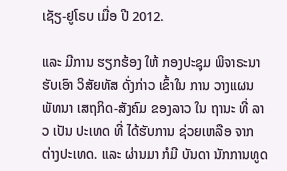ເຊັຽ-ຢູໂຣບ ເມື່ອ ປີ 2012.

ແລະ ມີການ ຮຽກຮ້ອງ ໃຫ້ ກອງປະຊຸມ ພິຈາຣະນາ ຮັບເອົາ ວິສັຍທັສ ດັ່ງກ່າວ ເຂົ້າໃນ ການ ວາງແຜນ ພັທນາ ເສຖກິດ-ສັງຄົມ ຂອງລາວ ໃນ ຖານະ ທີ່ ລາວ ເປັນ ປະເທດ ທີ່ ໄດ້ຮັບການ ຊ່ວຍເຫລືອ ຈາກ ຕ່າງປະເທດ. ແລະ ຜ່ານມາ ກໍມີ ບັນດາ ນັກການທູດ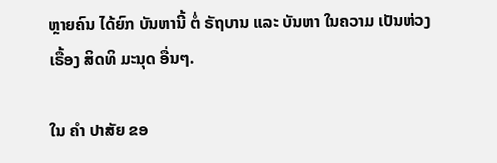ຫຼາຍຄົນ ໄດ້ຍົກ ບັນຫານີ້ ຕໍ່ ຣັຖບານ ແລະ ບັນຫາ ໃນຄວາມ ເປັນຫ່ວງ ເຣື້ອງ ສິດທິ ມະນຸດ ອື່ນໆ.

ໃນ ຄຳ ປາສັຍ ຂອ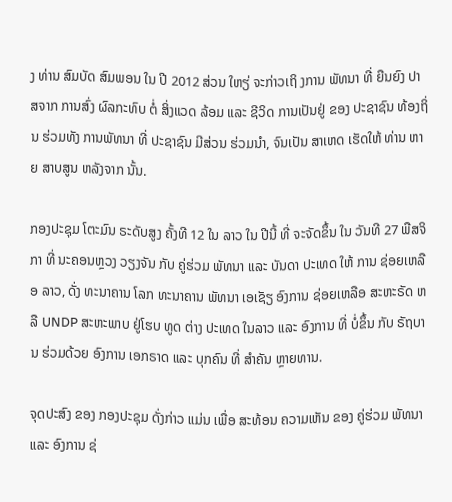ງ ທ່ານ ສົມບັດ ສົມພອນ ໃນ ປີ 2012 ສ່ວນ ໃຫຽ່ ຈະກ່າວເຖິ ງການ ພັທນາ ທີ່ ຍືນຍົງ ປາສຈາກ ການສົ່ງ ຜົລກະທົບ ຕໍ່ ສິ່ງແວດ ລ້ອມ ແລະ ຊີວິດ ການເປັນຢູ່ ຂອງ ປະຊາຊົນ ທ້ອງຖິ່ນ ຮ່ວມທັງ ການພັທນາ ທີ່ ປະຊາຊົນ ມີສ່ວນ ຮ່ວມນຳ, ຈົນເປັນ ສາເຫດ ເຮັດໃຫ້ ທ່ານ ຫາຍ ສາບສູນ ຫລັງຈາກ ນັ້ນ.

ກອງປະຊຸມ ໂຕະມົນ ຣະດັບສູງ ຄັ້ງທີ 12 ໃນ ລາວ ໃນ ປີນີ້ ທີ່ ຈະຈັດຂຶ້ນ ໃນ ວັນທີ 27 ພືສຈິກາ ທີ່ ນະຄອນຫຼວງ ວຽງຈັນ ກັບ ຄູ່ຮ່ວມ ພັທນາ ແລະ ບັນດາ ປະເທດ ໃຫ້ ການ ຊ່ອຍເຫລືອ ລາວ, ດັ່ງ ທະນາຄານ ໂລກ ທະນາຄານ ພັທນາ ເອເຊັຽ ອົງການ ຊ່ອຍເຫລືອ ສະຫະຣັດ ຫລື UNDP ສະຫະພາບ ຢູ່ໂຮບ ທູດ ຕ່າງ ປະເທດ ໃນລາວ ແລະ ອົງການ ທີ່ ບໍ່ຂຶ້ນ ກັບ ຣັຖບານ ຮ່ວມດ້ວຍ ອົງການ ເອກຣາດ ແລະ ບຸກຄົນ ທີ່ ສຳຄັນ ຫຼາຍທານ.

ຈຸດປະສົງ ຂອງ ກອງປະຊຸມ ດັ່ງກ່າວ ແມ່ນ ເພື່ອ ສະທ້ອນ ຄວາມເຫັນ ຂອງ ຄູ່ຮ່ວມ ພັທນາ ແລະ ອົງການ ຊ່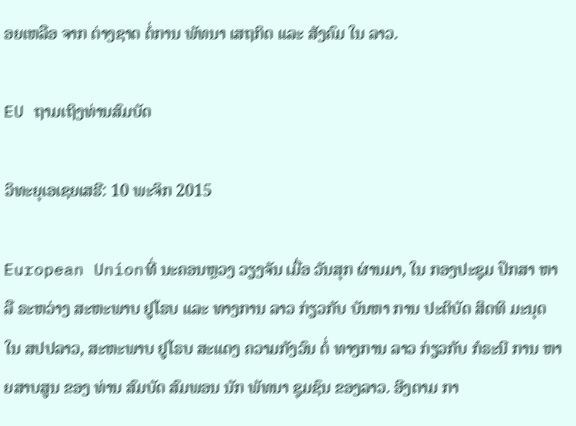ອຍເຫລືອ ຈາກ ຕ່າງຊາດ ຕໍ່ການ ພັທນາ ເສຖກິດ ແລະ ສັງຄົມ ໃນ ລາວ.

EU ຖາມເຖິງທ່ານສົມບັດ

ວິທະຍຸເອເຊຍເສຣີ: 10 ພະຈິກ 2015

European Unionທີ່ ນະຄອນຫຼວງ ວຽງຈັນ ເມື່ອ ວັນສຸກ ຜ່ານມາ, ໃນ ກອງປະຊຸມ ປຶກສາ ຫາລື ຣະຫວ່າງ ສະຫະພາບ ຢູໂຣບ ແລະ ທາງການ ລາວ ກ່ຽວກັບ ບັນຫາ ການ ປະຕິບັດ ສິດທິ ມະນຸດ ໃນ ສປປລາວ, ສະຫະພາບ ຢູໂຣບ ສະແດງ ຄວາມກັງວົນ ຕໍ່ ທາງການ ລາວ ກ່ຽວກັບ ກໍຣະນີ ການ ຫາຍສາບສູນ ຂອງ ທ່ານ ສົມບັດ ສົມພອນ ນັກ ພັທນາ ຊຸມຊົນ ຂອງລາວ. ອີງຕາມ ກາ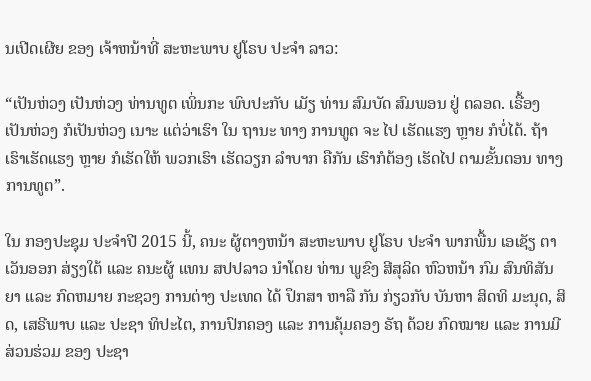ນເປີດເຜີຍ ຂອງ ເຈ້າຫນ້າທີ່ ສະຫະພາບ ຢູໂຣບ ປະຈຳ ລາວ:

“ເປັນຫ່ວງ ເປັນຫ່ວງ ທ່ານທູຕ ເພິ່ນກະ ພົບປະກັບ ເມັຽ ທ່ານ ສົມບັດ ສົມພອນ ຢູ່ ຕລອດ. ເຣື້ອງ ເປັນຫ່ວງ ກໍເປັນຫ່ວງ ເນາະ ແຕ່ວ່າເຮົາ ໃນ ຖານະ ທາງ ການທູຕ ຈະ ໄປ ເຮັດແຮງ ຫຼາຍ ກໍບໍ່ໄດ້. ຖ້າ ເຮົາເຮັດແຮງ ຫຼາຍ ກໍເຮັດໃຫ້ ພວກເຮົາ ເຮັດວຽກ ລຳບາກ ຄືກັນ ເຮົາກໍຕ້ອງ ເຮັດໄປ ຕາມຂັ້ນຕອນ ທາງ ການທູຕ”.

ໃນ ກອງປະຊຸມ ປະຈຳປີ 2015 ນີ້, ຄນະ ຜູ້ຕາງຫນ້າ ສະຫະພາບ ຢູໂຣບ ປະຈຳ ພາກພື້ນ ເອເຊັຽ ຕາເວັນອອກ ສ່ຽງໃຕ້ ແລະ ຄນະຜູ້ ແທນ ສປປລາວ ນຳໂດຍ ທ່ານ ພູຂົງ ສີສຸລິດ ຫົວຫນ້າ ກົມ ສົນທິສັນຍາ ແລະ ກົດຫມາຍ ກະຊວງ ການຕ່າງ ປະເທດ ໄດ້ ປຶກສາ ຫາລື ກັນ ກ່ຽວກັບ ບັນຫາ ສິດທິ ມະນຸດ, ສິດ, ເສຣີພາບ ແລະ ປະຊາ ທິປະໄຕ, ການປົກຄອງ ແລະ ການຄຸ້ມຄອງ ຣັຖ ດ້ວຍ ກົດໝາຍ ແລະ ການມີ ສ່ວນຮ່ວມ ຂອງ ປະຊາ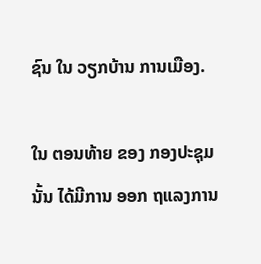ຊົນ ໃນ ວຽກບ້ານ ການເມືອງ.

ໃນ ຕອນທ້າຍ ຂອງ ກອງປະຊຸມ ນັ້ນ ໄດ້ມີການ ອອກ ຖແລງການ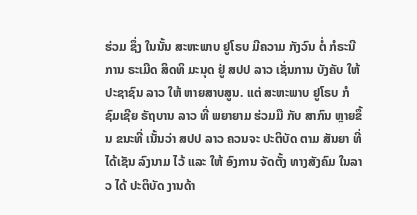ຮ່ວມ ຊຶ່ງ ໃນນັ້ນ ສະຫະພາບ ຢູໂຣບ ມີຄວາມ ກັງວົນ ຕໍ່ ກໍຣະນີ ການ ຣະເມີດ ສິດທິ ມະນຸດ ຢູ່ ສປປ ລາວ ເຊັ່ນການ ບັງຄັບ ໃຫ້ ປະຊາຊົນ ລາວ ໃຫ້ ຫາຍສາບສູນ. ແຕ່ ສະຫະພາບ ຢູໂຣບ ກໍ ຊົມເຊີຍ ຣັຖບານ ລາວ ທີ່ ພຍາຍາມ ຮ່ວມມື ກັບ ສາກົນ ຫຼາຍຂຶ້ນ ຂນະທີ່ ເນັ້ນວ່າ ສປປ ລາວ ຄວນຈະ ປະຕິບັດ ຕາມ ສັນຍາ ທີ່ ໄດ້ເຊັນ ລົງນາມ ໄວ້ ແລະ ໃຫ້ ອົງການ ຈັດຕັ້ງ ທາງສັງຄົມ ໃນລາວ ໄດ້ ປະຕິບັດ ງານດ້າ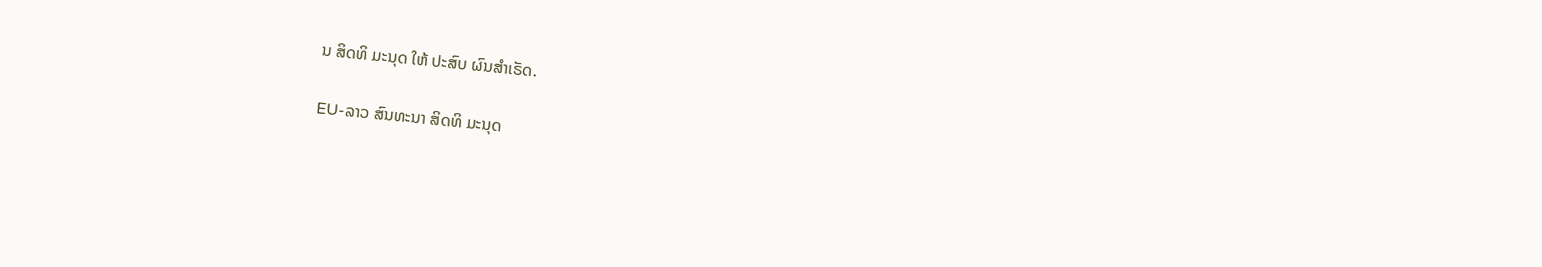ນ ສິດທິ ມະນຸດ ໃຫ້ ປະສົບ ຜົນສຳເຣັດ.

EU-ລາວ ສົນທະນາ ສິດທິ ມະນຸດ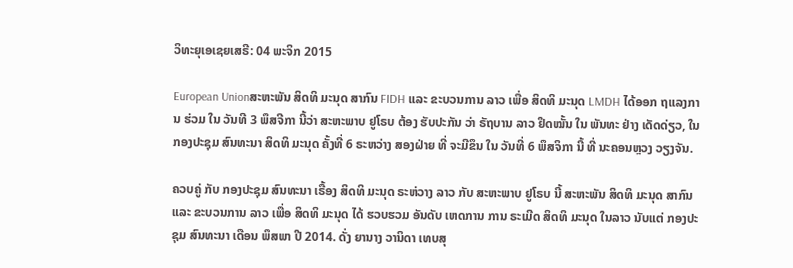ວິທະຍຸເອເຊຍເສຣີ: 04 ພະຈິກ 2015

European Unionສະຫະພັນ ສິດທິ ມະນຸດ ສາກົນ FIDH ແລະ ຂະບວນການ ລາວ ເພື່ອ ສິດທິ ມະນຸດ LMDH ໄດ້ອອກ ຖແລງການ ຮ່ວມ ໃນ ວັນທີ 3 ພຶສຈີກາ ນີ້ວ່າ ສະຫະພາບ ຢູໂຣບ ຕ້ອງ ຮັບປະກັນ ວ່າ ຣັຖບານ ລາວ ຢຶດໝັ້ນ ໃນ ພັນທະ ຢ່າງ ເດັດດ່ຽວ, ໃນ ກອງປະຊຸມ ສົນທະນາ ສິດທິ ມະນຸດ ຄັ້ງທີ່ 6 ຣະຫວ່າງ ສອງຝ່າຍ ທີ່ ຈະມີຂຶນ ໃນ ວັນທີ່ 6 ພຶສຈິກາ ນີ້ ທີ່ ນະຄອນຫຼວງ ວຽງຈັນ.

ຄວບຄູ່ ກັບ ກອງປະຊຸມ ສົນທະນາ ເຣື້ອງ ສິດທິ ມະນຸດ ຣະຫ່ວາງ ລາວ ກັບ ສະຫະພາບ ຢູໂຣບ ນີ້ ສະຫະພັນ ສິດທິ ມະນຸດ ສາກົນ ແລະ ຂະບວນການ ລາວ ເພື່ອ ສິດທິ ມະນຸດ ໄດ້ ຮວບຮວມ ອັນດັບ ເຫດການ ການ ຣະເມີດ ສິດທິ ມະນຸດ ໃນລາວ ນັບແຕ່ ກອງປະຊຸມ ສົນທະນາ ເດືອນ ພຶສພາ ປີ 2014. ດັ່ງ ຍານາງ ວານິດາ ເທບສຸ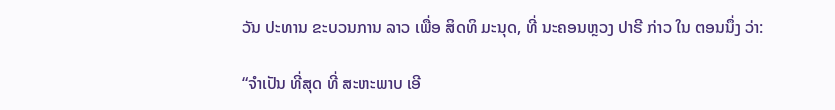ວັນ ປະທານ ຂະບວນການ ລາວ ເພື່ອ ສິດທິ ມະນຸດ, ທີ່ ນະຄອນຫຼວງ ປາຣີ ກ່າວ ໃນ ຕອນນຶ່ງ ວ່າ:

“ຈຳເປັນ ທີ່ສຸດ ທີ່ ສະຫະພາບ ເອີ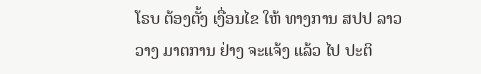ໂຣບ ຕ້ອງຕັ້ງ ເງື່ອນໄຂ ໃຫ້ ທາງການ ສປປ ລາວ ວາງ ມາຕການ ຢ່າງ ຈະແຈ້ງ ແລ້ວ ໄປ ປະຕິ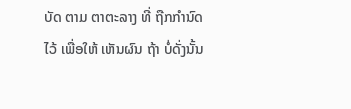ບັດ ຕາມ ຕາຕະລາງ ທີ່ ຖືກກໍານົດ ໄວ້ ເພື່ອໃຫ້ ເຫັນຜົນ ຖ້າ ບໍ່ດັ່ງນັ້ນ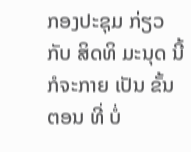ກອງປະຊຸມ ກ່ຽວກັບ ສິດທິ ມະນຸດ ນີ້ ກໍຈະກາຍ ເປັນ ຂັ້ນຕອນ ທີ່ ບໍ່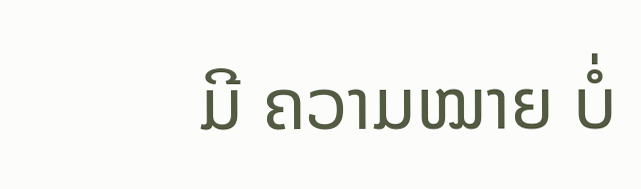ມີ ຄວາມໝາຍ ບໍ່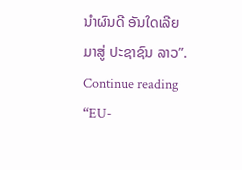ນໍາຜົນດີ ອັນໃດເລີຍ ມາສູ່ ປະຊາຊົນ ລາວ”. Continue reading “EU-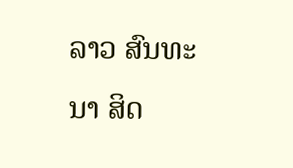ລາວ ສົນທະນາ ສິດ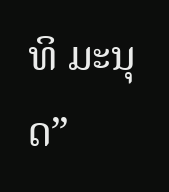ທິ ມະນຸດ”